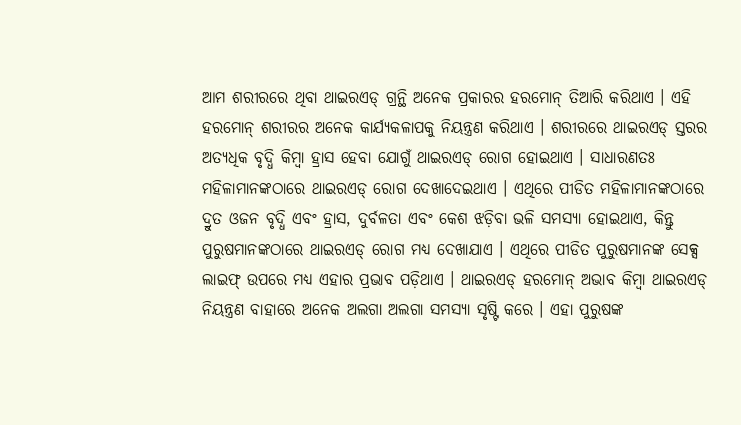ଆମ ଶରୀରରେ ଥିବା ଥାଇରଏଡ୍ ଗ୍ରନ୍ଥି ଅନେକ ପ୍ରକାରର ହରମୋନ୍ ତିଆରି କରିଥାଏ । ଏହି ହରମୋନ୍ ଶରୀରର ଅନେକ କାର୍ଯ୍ୟକଳାପକୁ ନିୟନ୍ତ୍ରଣ କରିଥାଏ । ଶରୀରରେ ଥାଇରଏଡ୍ ସ୍ତରର ଅତ୍ୟଧିକ ବୃଦ୍ଧି କିମ୍ବା ହ୍ରାସ ହେବା ଯୋଗୁଁ ଥାଇରଏଡ୍ ରୋଗ ହୋଇଥାଏ । ସାଧାରଣତଃ ମହିଳାମାନଙ୍କଠାରେ ଥାଇରଏଡ୍ ରୋଗ ଦେଖାଦେଇଥାଏ । ଏଥିରେ ପୀଡିତ ମହିଳାମାନଙ୍କଠାରେ ଦ୍ରୁତ ଓଜନ ବୃଦ୍ଧି ଏବଂ ହ୍ରାସ, ଦୁର୍ବଳତା ଏବଂ କେଶ ଝଡ଼ିବା ଭଳି ସମସ୍ୟା ହୋଇଥାଏ, କିନ୍ତୁ ପୁରୁଷମାନଙ୍କଠାରେ ଥାଇରଏଡ୍ ରୋଗ ମଧ୍ୟ ଦେଖାଯାଏ । ଏଥିରେ ପୀଡିତ ପୁରୁଷମାନଙ୍କ ସେକ୍ସ ଲାଇଫ୍ ଉପରେ ମଧ୍ୟ ଏହାର ପ୍ରଭାବ ପଡ଼ିଥାଏ । ଥାଇରଏଡ୍ ହରମୋନ୍ ଅଭାବ କିମ୍ବା ଥାଇରଏଡ୍ ନିୟନ୍ତ୍ରଣ ବାହାରେ ଅନେକ ଅଲଗା ଅଲଗା ସମସ୍ୟା ସୃଷ୍ଟି କରେ । ଏହା ପୁରୁଷଙ୍କ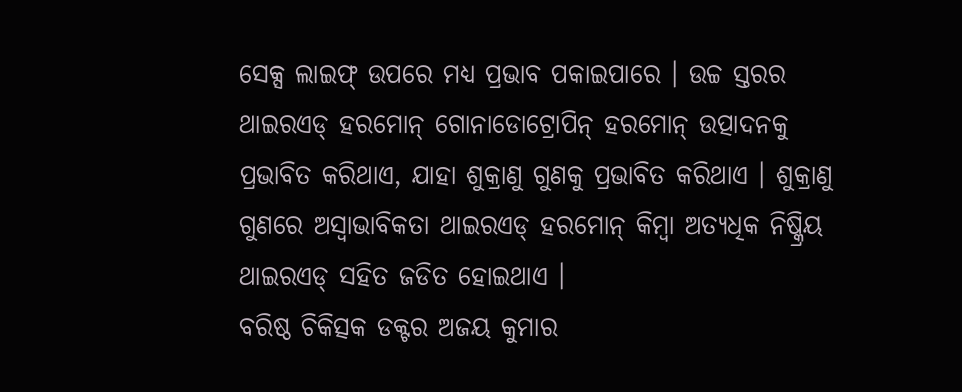ସେକ୍ସ ଲାଇଫ୍ ଉପରେ ମଧ୍ୟ ପ୍ରଭାବ ପକାଇପାରେ । ଉଚ୍ଚ ସ୍ତରର ଥାଇରଏଡ୍ ହରମୋନ୍ ଗୋନାଡୋଟ୍ରୋପିନ୍ ହରମୋନ୍ ଉତ୍ପାଦନକୁ ପ୍ରଭାବିତ କରିଥାଏ, ଯାହା ଶୁକ୍ରାଣୁ ଗୁଣକୁ ପ୍ରଭାବିତ କରିଥାଏ । ଶୁକ୍ରାଣୁ ଗୁଣରେ ଅସ୍ୱାଭାବିକତା ଥାଇରଏଡ୍ ହରମୋନ୍ କିମ୍ବା ଅତ୍ୟଧିକ ନିଷ୍କ୍ରିୟ ଥାଇରଏଡ୍ ସହିତ ଜଡିତ ହୋଇଥାଏ ।
ବରିଷ୍ଠ ଚିକିତ୍ସକ ଡକ୍ଟର ଅଜୟ କୁମାର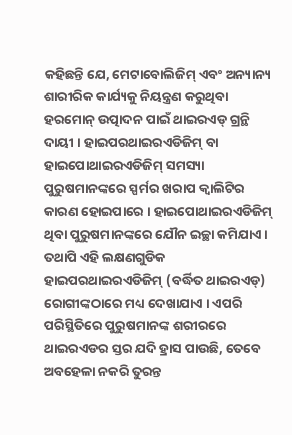କହିଛନ୍ତି ଯେ, ମେଟାବୋଲିଜିମ୍ ଏବଂ ଅନ୍ୟାନ୍ୟ ଶାରୀରିକ କାର୍ଯ୍ୟକୁ ନିୟନ୍ତ୍ରଣ କରୁଥିବା ହରମୋନ୍ ଉତ୍ପାଦନ ପାଇଁ ଥାଇରଏଡ୍ ଗ୍ରନ୍ଥି ଦାୟୀ । ହାଇପରଥାଇରଏଡିଜିମ୍ ବା ହାଇପୋଥାଇରଏଡିଜିମ୍ ସମସ୍ୟା ପୁରୁଷମାନଙ୍କରେ ସ୍ପର୍ମର ଖରାପ କ୍ୱାଲିଟିର କାରଣ ହୋଇପାରେ । ହାଇପୋଥାଇରଏଡିଜିମ୍ ଥିବା ପୁରୁଷମାନଙ୍କରେ ଯୌନ ଇଚ୍ଛା କମିଯାଏ । ତଥାପି ଏହି ଲକ୍ଷଣଗୁଡିକ ହାଇପରଥାଇରଏଡିଜିମ୍ (ବର୍ଦ୍ଧିତ ଥାଇରଏଡ୍) ରୋଗୀଙ୍କଠାରେ ମଧ୍ୟ ଦେଖାଯାଏ । ଏପରି ପରିସ୍ଥିତିରେ ପୁରୁଷମାନଙ୍କ ଶରୀରରେ ଥାଇରଏଡର ସ୍ତର ଯଦି ହ୍ରାସ ପାଉଛି, ତେବେ ଅବହେଳା ନକରି ତୁରନ୍ତ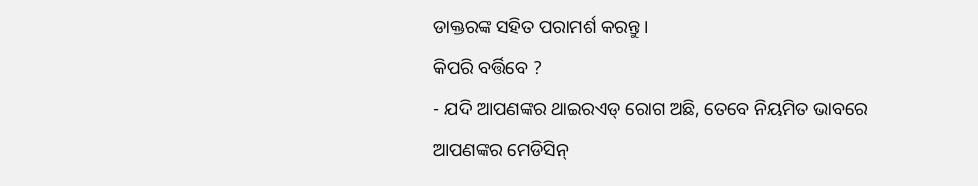ଡାକ୍ତରଙ୍କ ସହିତ ପରାମର୍ଶ କରନ୍ତୁ ।
କିପରି ବର୍ତ୍ତିବେ ?
- ଯଦି ଆପଣଙ୍କର ଥାଇରଏଡ୍ ରୋଗ ଅଛି, ତେବେ ନିୟମିତ ଭାବରେ ଆପଣଙ୍କର ମେଡିସିନ୍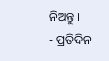ନିଅନ୍ତୁ ।
- ପ୍ରତିଦିନ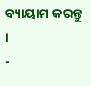ବ୍ୟାୟାମ କରନ୍ତୁ ।
-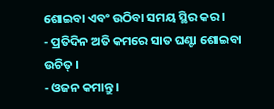ଶୋଇବା ଏବଂ ଉଠିବା ସମୟ ସ୍ଥିର କର ।
- ପ୍ରତିଦିନ ଅତି କମରେ ସାତ ଘଣ୍ଟା ଶୋଇବା ଉଚିତ୍ ।
- ଓଜନ କମାନ୍ତୁ ।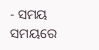- ସମୟ ସମୟରେ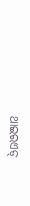ଥାଇରଏଡ୍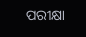ପରୀକ୍ଷା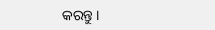କରନ୍ତୁ ।